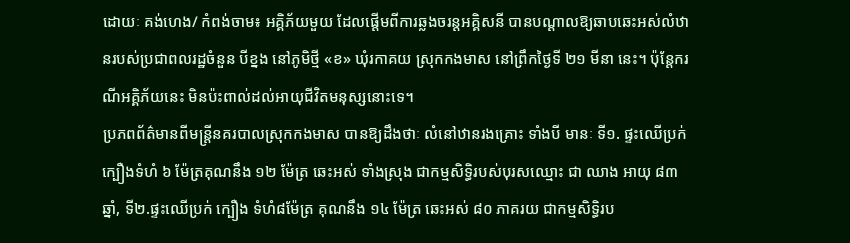ដោយៈ គង់ហេង/ កំពង់ចាម៖ អគ្គិភ័យមួយ ដែលផ្តើមពីការឆ្លងចរន្តអគ្គិសនី បានបណ្តាលឱ្យឆាបឆេះអស់លំឋានរបស់ប្រជាពលរដ្ឋចំនួន បីខ្នង នៅភូមិថ្មី «ខ» ឃុំរកាគយ ស្រុកកងមាស នៅព្រឹកថ្ងៃទី ២១ មីនា នេះ។ ប៉ុន្តែករណីអគ្គិភ័យនេះ មិនប៉ះពាល់ដល់អាយុជីវិតមនុស្សនោះទេ។
ប្រភពព័ត៌មានពីមន្រ្តីនគរបាលស្រុកកងមាស បានឱ្យដឹងថាៈ លំនៅឋានរងគ្រោះ ទាំងបី មានៈ ទី១. ផ្ទះឈើប្រក់ក្បឿងទំហំ ៦ ម៉ែត្រគុណនឹង ១២ ម៉ែត្រ ឆេះអស់ ទាំងស្រុង ជាកម្មសិទ្ធិរបស់បុរសឈ្មោះ ជា ឈាង អាយុ ៨៣ ឆ្នាំ, ទី២.ផ្ទះឈើប្រក់ ក្បឿង ទំហំ៨ម៉ែត្រ គុណនឹង ១៤ ម៉ែត្រ ឆេះអស់ ៨០ ភាគរយ ជាកម្មសិទ្ធិរប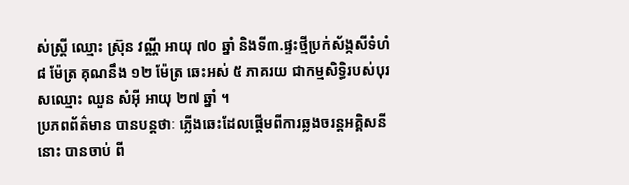ស់ស្រ្តី ឈ្មោះ ស្រ៊ុន វណ្ណី អាយុ ៧០ ឆ្នាំ និងទី៣.ផ្ទះថ្មីប្រក់ស័ង្កសីទំហំ ៨ ម៉ែត្រ គុណនឹង ១២ ម៉ែត្រ ឆេះអស់ ៥ ភាគរយ ជាកម្មសិទ្ធិរបស់បុរសឈ្មោះ ឈួន សំអ៊ី អាយុ ២៧ ឆ្នាំ ។
ប្រភពព័ត៌មាន បានបន្តថាៈ ភ្លើងឆេះដែលផ្តើមពីការឆ្លងចរន្តអគ្គិសនីនោះ បានចាប់ ពី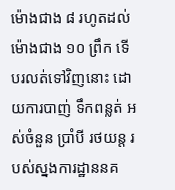ម៉ោងជាង ៨ រហូតដល់ម៉ោងជាង ១០ ព្រឹក ទើបរលត់ទៅវិញនោះ ដោយការបាញ់ ទឹកពន្លត់ អស់ចំនួន ប្រាំបី រថយន្ត របស់ស្នងការដ្ឋាននគ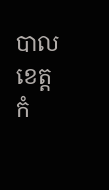បាលខេត្តកំ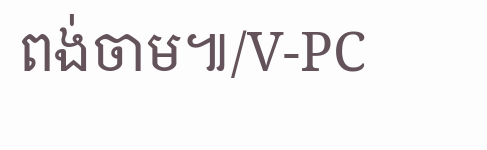ពង់ចាម៕/V-PC